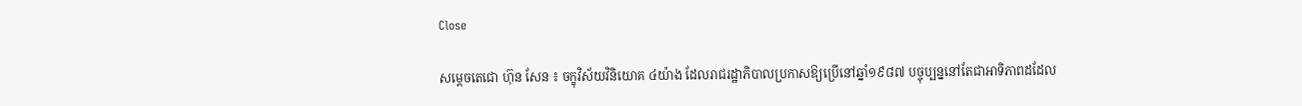Close

សម្តេចតេជោ ហ៊ុន សែន ៖ ចក្ខុវិស័យវិនិយោគ ៤យ៉ាង ដែលរាជរដ្ឋាភិបាលប្រកាសឱ្យប្រើនៅឆ្នាំ១៩៨៧ បច្ចុប្បន្ននៅតែជាអាទិភាពដដែល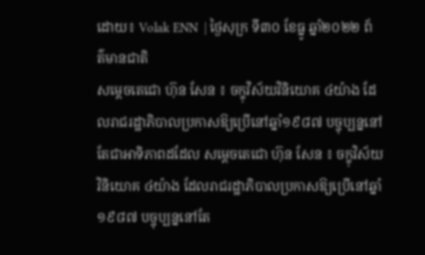ដោយ៖ Volak ENN  | ថ្ងៃសុក្រ ទី៣០ ខែធ្នូ ឆ្នាំ២០២២ ព័ត៌មានជាតិ
សម្តេចតេជោ ហ៊ុន សែន ៖ ចក្ខុវិស័យវិនិយោគ ៤យ៉ាង ដែលរាជរដ្ឋាភិបាលប្រកាសឱ្យប្រើនៅឆ្នាំ១៩៨៧ បច្ចុប្បន្ននៅតែជាអាទិភាពដដែល សម្តេចតេជោ ហ៊ុន សែន ៖ ចក្ខុវិស័យវិនិយោគ ៤យ៉ាង ដែលរាជរដ្ឋាភិបាលប្រកាសឱ្យប្រើនៅឆ្នាំ១៩៨៧ បច្ចុប្បន្ននៅតែ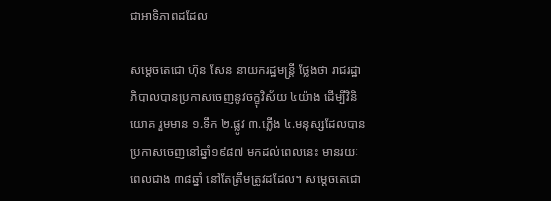ជាអាទិភាពដដែល

សម្តេចតេជោ ហ៊ុន សែន នាយករដ្ឋមន្ត្រី ថ្លែងថា រាជរដ្ឋាភិបាលបានប្រកាសចេញនូវចក្ខុវិស័យ ៤យ៉ាង ដើម្បីវិនិយោគ រួមមាន ១.ទឹក ២.ផ្លូវ ៣.ភ្លើង ៤.មនុស្សដែលបានប្រកាសចេញនៅឆ្នាំ១៩៨៧ មកដល់ពេលនេះ មានរយៈពេលជាង ៣៨ឆ្នាំ នៅតែត្រឹមត្រូវដដែល។ សម្តេចតេជោ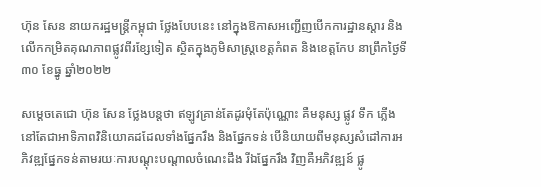ហ៊ុន សែន នាយករដ្ឋមន្ត្រីកម្ពុជា ថ្លែងបែបនេះ នៅក្នុងឱកាសអញ្ជើញបើកការដ្ឋានស្តារ និងលើកកម្រិតគុណភាពផ្លូវពីរខ្សែទៀត ស្ថិតក្នុងភូមិសាស្ត្រខេត្តកំពត និងខេត្តកែប នាព្រឹកថ្ងៃទី៣០ ខែធ្នូ ឆ្នាំ២០២២

សម្តេចតេជោ ហ៊ុន សែន ថ្លែងបន្តថា ឥឡូវគ្រាន់តែដូរមុំតែប៉ុណ្ណោះ គឺមនុស្ស ផ្លូវ ទឹក ភ្លើង នៅតែជាអាទិភាពវិនិយោគដដែលទាំងផ្នែករឹង និងផ្នែកទន់ បើនិយាយពីមនុស្សសំដៅការអភិវឌ្ឍផ្នែកទន់តាមរយៈការបណ្តុះបណ្តាលចំណេះដឹង រីឯផ្នែករឹង វិញគឺអភិវឌ្ឍន៍ ផ្លូ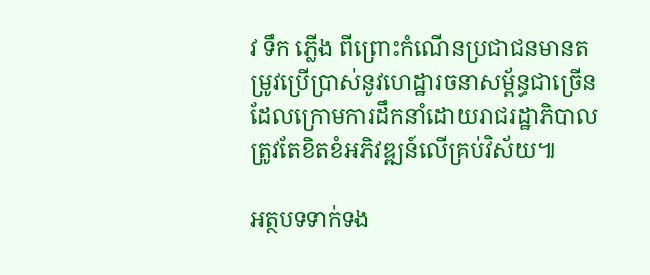វ ទឹក ភ្លើង ពីព្រោះកំណើនប្រជាជនមានតម្រូវប្រើប្រាស់នូវហេដ្ឋារចនាសម្ព័ន្ធជាច្រើន ដែលក្រោមការដឹកនាំដោយរាជរដ្ឋាភិបាលត្រូវតែខិតខំអភិវឌ្ឍន៍លើគ្រប់វិស័យ៕

អត្ថបទទាក់ទង